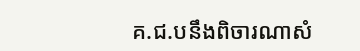គ.ជ.បនឹងពិចារណាសំ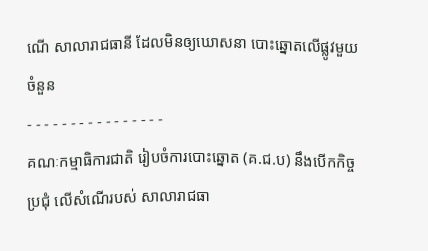ណើ សាលារាជធានី ដែលមិនឲ្យឃោសនា បោះឆ្នោតលើផ្លូវមួយចំនួន
- - - - - - - - - - - - - - - -
គណៈកម្មាធិការជាតិ រៀបចំការបោះឆ្នោត (គ.ជ.ប) នឹងបើកកិច្ចប្រជុំ លើសំណើរបស់ សាលារាជធា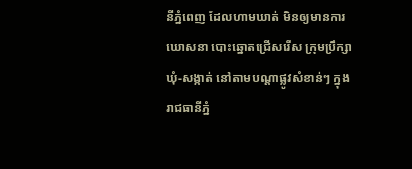នីភ្នំពេញ ដែលហាមឃាត់ មិនឲ្យមានការឃោសនា បោះឆ្នោតជ្រើសរើស ក្រុមប្រឹក្សាឃុំ-សង្កាត់ នៅតាមបណ្តាផ្លូវសំខាន់ៗ ក្នុងរាជធានីភ្នំ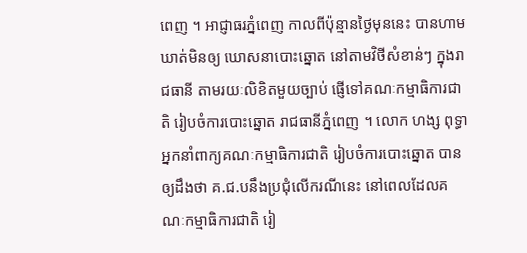ពេញ ។ អាជ្ញាធរភ្នំពេញ កាលពីប៉ុន្មានថ្ងៃមុននេះ បានហាមឃាត់មិនឲ្យ ឃោសនាបោះឆ្នោត នៅតាមវិថីសំខាន់ៗ ក្នុងរាជធានី តាមរយៈលិខិតមួយច្បាប់ ផ្ញើទៅគណៈកម្មាធិការជាតិ រៀបចំការបោះឆ្នោត រាជធានីភ្នំពេញ ។ លោក ហង្ស ពុទ្ធា អ្នកនាំពាក្យគណៈកម្មាធិការជាតិ រៀបចំការបោះឆ្នោត បានឲ្យដឹងថា គ.ជ.បនឹងប្រជុំលើករណីនេះ នៅពេលដែលគណៈកម្មាធិការជាតិ រៀ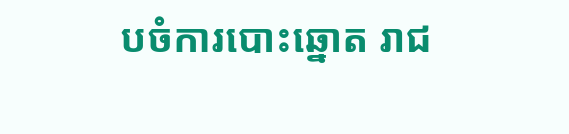បចំការបោះឆ្នោត រាជ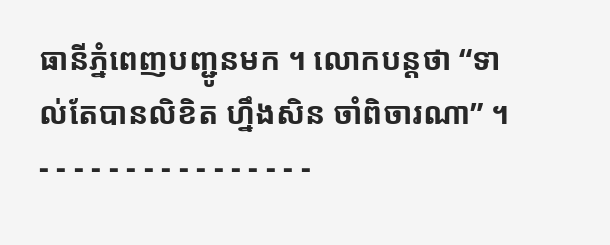ធានីភ្នំពេញបញ្ជូនមក ។ លោកបន្តថា “ទាល់តែបានលិខិត ហ្នឹងសិន ចាំពិចារណា” ។
- - - - - - - - - - - - - - - -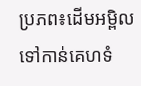ប្រភព៖ដើមអម្ពិល
ទៅកាន់គេហទំ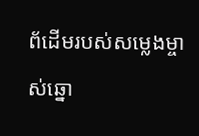ព័ដើមរបស់សម្លេងម្ចាស់ឆ្នោ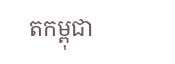តកម្ពុជា